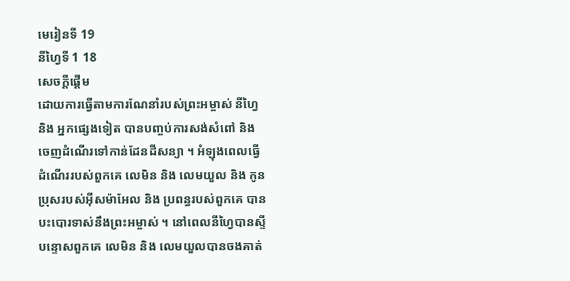មេរៀនទី 19
នីហ្វៃទី 1 18
សេចក្តីផ្ដើម
ដោយការធ្វើតាមការណែនាំរបស់ព្រះអម្ចាស់ នីហ្វៃ និង អ្នកផ្សេងទៀត បានបញ្ចប់ការសង់សំពៅ និង ចេញដំណើរទៅកាន់ដែនដីសន្យា ។ អំឡុងពេលធ្វើដំណើររបស់ពួកគេ លេមិន និង លេមយួល និង កូនប្រុសរបស់អ៊ីសម៉ាអែល និង ប្រពន្ធរបស់ពួកគេ បានបះបោរទាស់នឹងព្រះអម្ចាស់ ។ នៅពេលនីហ្វៃបានស្ទីបន្ទោសពួកគេ លេមិន និង លេមយួលបានចងគាត់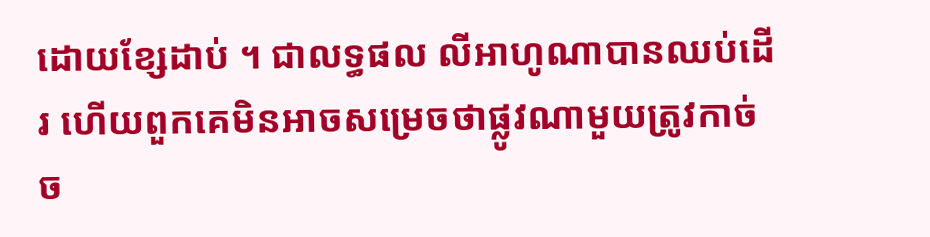ដោយខ្សែដាប់ ។ ជាលទ្ធផល លីអាហូណាបានឈប់ដើរ ហើយពួកគេមិនអាចសម្រេចថាផ្លូវណាមួយត្រូវកាច់ច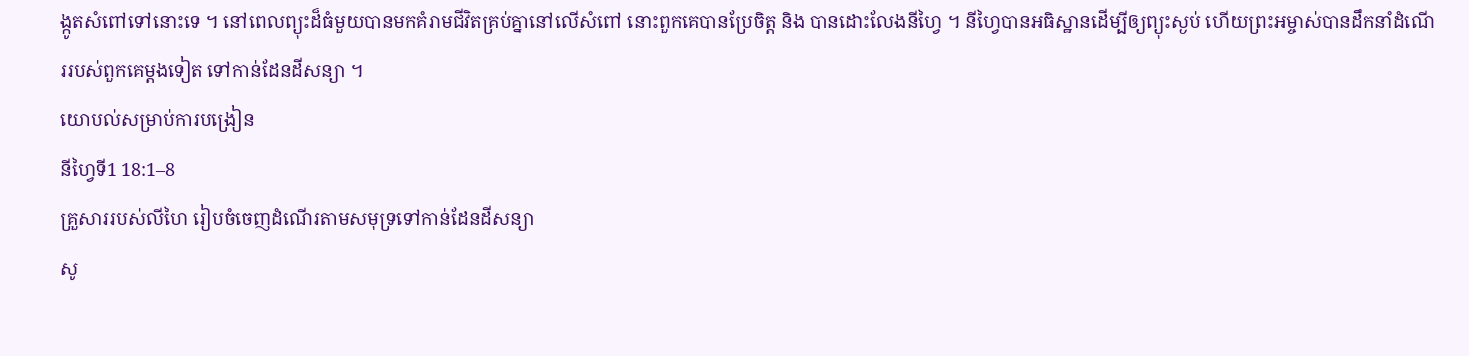ង្កូតសំពៅទៅនោះទេ ។ នៅពេលព្យុះដ៏ធំមួយបានមកគំរាមជីវិតគ្រប់គ្នានៅលើសំពៅ នោះពួកគេបានប្រែចិត្ត និង បានដោះលែងនីហ្វៃ ។ នីហ្វៃបានអធិស្ឋានដើម្បីឲ្យព្យុះស្ងប់ ហើយព្រះអម្ចាស់បានដឹកនាំដំណើររបស់ពួកគេម្ដងទៀត ទៅកាន់ដែនដីសន្យា ។
យោបល់សម្រាប់ការបង្រៀន
នីហ្វៃទី1 18:1–8
គ្រួសាររបស់លីហៃ រៀបចំចេញដំណើរតាមសមុទ្រទៅកាន់ដែនដីសន្យា
សូ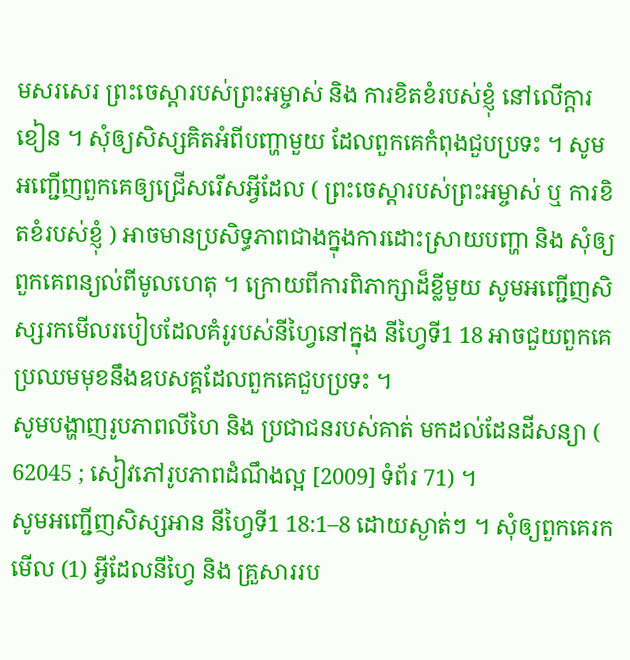មសរសេរ ព្រះចេស្ដារបស់ព្រះអម្ចាស់ និង ការខិតខំរបស់ខ្ញុំ នៅលើក្ដារខៀន ។ សុំឲ្យសិស្សគិតអំពីបញ្ហាមួយ ដែលពួកគេកំពុងជួបប្រទះ ។ សូមអញ្ជើញពួកគេឲ្យជ្រើសរើសអ្វីដែល ( ព្រះចេស្ដារបស់ព្រះអម្ចាស់ ឬ ការខិតខំរបស់ខ្ញុំ ) អាចមានប្រសិទ្ធភាពជាងក្នុងការដោះស្រាយបញ្ហា និង សុំឲ្យពួកគេពន្យល់ពីមូលហេតុ ។ ក្រោយពីការពិភាក្សាដ៏ខ្លីមួយ សូមអញ្ជើញសិស្សរកមើលរបៀបដែលគំរូរបស់នីហ្វៃនៅក្នុង នីហ្វៃទី1 18 អាចជួយពួកគេប្រឈមមុខនឹងឧបសគ្គដែលពួកគេជួបប្រទះ ។
សូមបង្ហាញរូបភាពលីហៃ និង ប្រជាជនរបស់គាត់ មកដល់ដែនដីសន្យា ( 62045 ; សៀវភៅរូបភាពដំណឹងល្អ [2009] ទំព័រ 71) ។
សូមអញ្ជើញសិស្សអាន នីហ្វៃទី1 18:1–8 ដោយស្ងាត់ៗ ។ សុំឲ្យពួកគេរកមើល (1) អ្វីដែលនីហ្វៃ និង គ្រួសាររប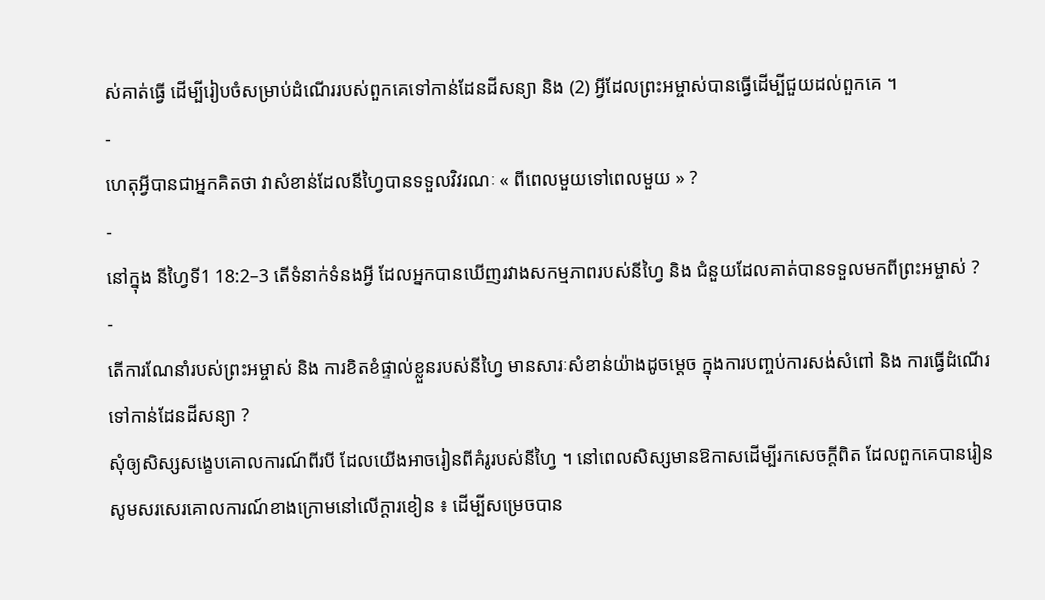ស់គាត់ធ្វើ ដើម្បីរៀបចំសម្រាប់ដំណើររបស់ពួកគេទៅកាន់ដែនដីសន្យា និង (2) អ្វីដែលព្រះអម្ចាស់បានធ្វើដើម្បីជួយដល់ពួកគេ ។
-
ហេតុអ្វីបានជាអ្នកគិតថា វាសំខាន់ដែលនីហ្វៃបានទទួលវិវរណៈ « ពីពេលមួយទៅពេលមួយ » ?
-
នៅក្នុង នីហ្វៃទី1 18:2–3 តើទំនាក់ទំនងអ្វី ដែលអ្នកបានឃើញរវាងសកម្មភាពរបស់នីហ្វៃ និង ជំនួយដែលគាត់បានទទួលមកពីព្រះអម្ចាស់ ?
-
តើការណែនាំរបស់ព្រះអម្ចាស់ និង ការខិតខំផ្ទាល់ខ្លួនរបស់នីហ្វៃ មានសារៈសំខាន់យ៉ាងដូចម្ដេច ក្នុងការបញ្ចប់ការសង់សំពៅ និង ការធ្វើដំណើរទៅកាន់ដែនដីសន្យា ?
សុំឲ្យសិស្សសង្ខេបគោលការណ៍ពីរបី ដែលយើងអាចរៀនពីគំរូរបស់នីហ្វៃ ។ នៅពេលសិស្សមានឱកាសដើម្បីរកសេចក្ដីពិត ដែលពួកគេបានរៀន សូមសរសេរគោលការណ៍ខាងក្រោមនៅលើក្ដារខៀន ៖ ដើម្បីសម្រេចបាន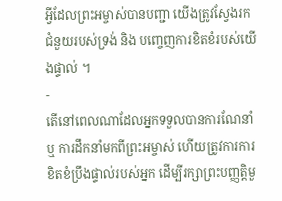អ្វីដែលព្រះអម្ចាស់បានបញ្ជា យើងត្រូវស្វែងរកជំនួយរបស់ទ្រង់ និង បញ្ចេញការខិតខំរបស់យើងផ្ទាល់ ។
-
តើនៅពេលណាដែលអ្នកទទួលបានការណែនាំ ឬ ការដឹកនាំមកពីព្រះអម្ចាស់ ហើយត្រូវការការខិតខំប្រឹងផ្ទាល់របស់អ្នក ដើម្បីរក្សាព្រះបញ្ញត្តិមួ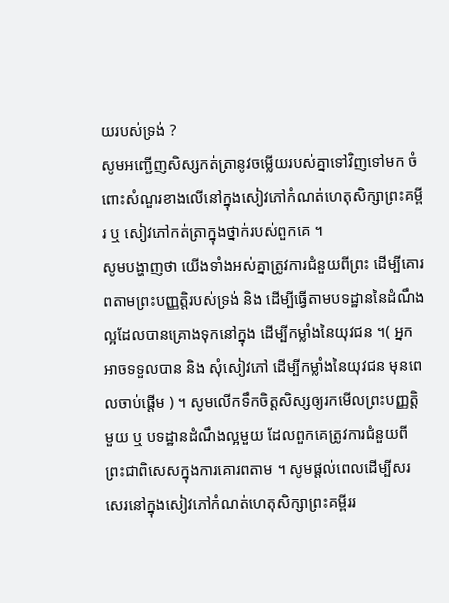យរបស់ទ្រង់ ?
សូមអញ្ជើញសិស្សកត់ត្រានូវចម្លើយរបស់គ្នាទៅវិញទៅមក ចំពោះសំណួរខាងលើនៅក្នុងសៀវភៅកំណត់ហេតុសិក្សាព្រះគម្ពីរ ឬ សៀវភៅកត់ត្រាក្នុងថ្នាក់របស់ពួកគេ ។
សូមបង្ហាញថា យើងទាំងអស់គ្នាត្រូវការជំនួយពីព្រះ ដើម្បីគោរពតាមព្រះបញ្ញតិ្តរបស់ទ្រង់ និង ដើម្បីធ្វើតាមបទដ្ឋាននៃដំណឹងល្អដែលបានគ្រោងទុកនៅក្នុង ដើម្បីកម្លាំងនៃយុវជន ។( អ្នកអាចទទួលបាន និង សុំសៀវភៅ ដើម្បីកម្លាំងនៃយុវជន មុនពេលចាប់ផ្ដើម ) ។ សូមលើកទឹកចិត្តសិស្សឲ្យរកមើលព្រះបញ្ញត្តិមួយ ឬ បទដ្ឋានដំណឹងល្អមួយ ដែលពួកគេត្រូវការជំនួយពីព្រះជាពិសេសក្នុងការគោរពតាម ។ សូមផ្ដល់ពេលដើម្បីសរសេរនៅក្នុងសៀវភៅកំណត់ហេតុសិក្សាព្រះគម្ពីររ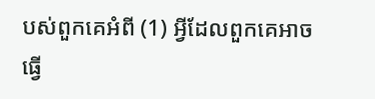បស់ពួកគេអំពី (1) អ្វីដែលពួកគេអាចធ្វើ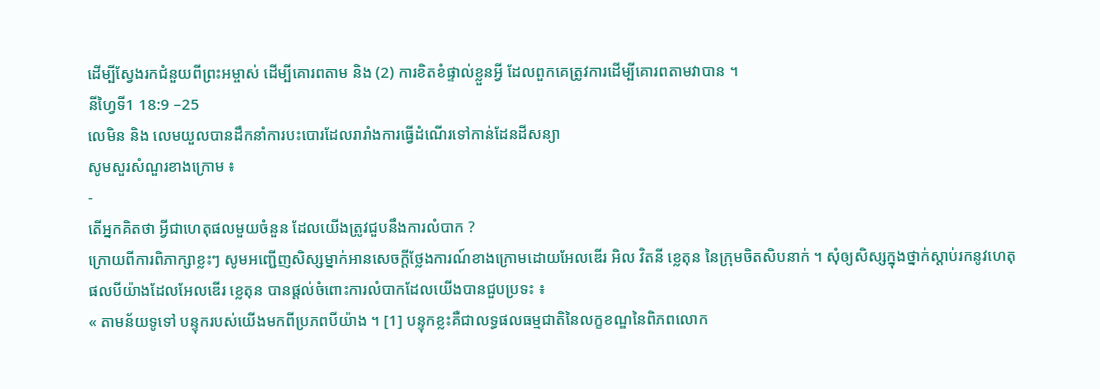ដើម្បីស្វែងរកជំនួយពីព្រះអម្ចាស់ ដើម្បីគោរពតាម និង (2) ការខិតខំផ្ទាល់ខ្លួនអ្វី ដែលពួកគេត្រូវការដើម្បីគោរពតាមវាបាន ។
នីហ្វៃទី1 18:9 –25
លេមិន និង លេមយួលបានដឹកនាំការបះបោរដែលរារាំងការធ្វើដំណើរទៅកាន់ដែនដីសន្យា
សូមសួរសំណួរខាងក្រោម ៖
-
តើអ្នកគិតថា អ្វីជាហេតុផលមួយចំនួន ដែលយើងត្រូវជួបនឹងការលំបាក ?
ក្រោយពីការពិភាក្សាខ្លះៗ សូមអញ្ជើញសិស្សម្នាក់អានសេចក្ដីថ្លែងការណ៍ខាងក្រោមដោយអែលឌើរ អិល វិតនី ខ្លេតុន នៃក្រុមចិតសិបនាក់ ។ សុំឲ្យសិស្សក្នុងថ្នាក់ស្ដាប់រកនូវហេតុផលបីយ៉ាងដែលអែលឌើរ ខ្លេតុន បានផ្ដល់ចំពោះការលំបាកដែលយើងបានជួបប្រទះ ៖
« តាមន័យទូទៅ បន្ទុករបស់យើងមកពីប្រភពបីយ៉ាង ។ [1] បន្ទុកខ្លះគឺជាលទ្ធផលធម្មជាតិនៃលក្ខខណ្ឌនៃពិភពលោក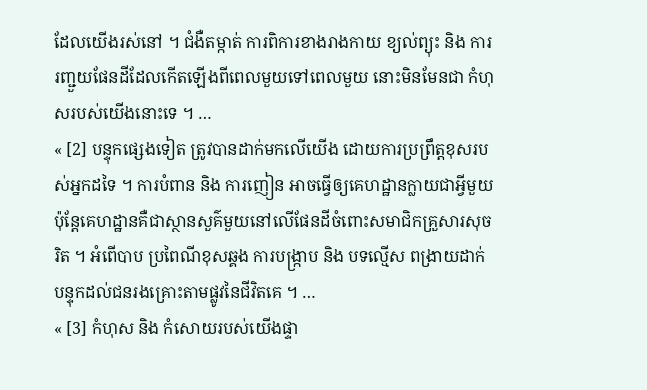ដែលយើងរស់នៅ ។ ជំងឺតម្កាត់ ការពិការខាងរាងកាយ ខ្យល់ព្យុះ និង ការរញ្ជួយផែនដីដែលកើតឡើងពីពេលមួយទៅពេលមួយ នោះមិនមែនជា កំហុសរបស់យើងនោះទេ ។ …
« [2] បន្ទុកផ្សេងទៀត ត្រូវបានដាក់មកលើយើង ដោយការប្រព្រឹត្តខុសរបស់អ្នកដទៃ ។ ការបំពាន និង ការញៀន អាចធ្វើឲ្យគេហដ្ឋានក្លាយជាអ្វីមួយ ប៉ុន្ដែគេហដ្ឋានគឺជាស្ថានសួគ៌មួយនៅលើផែនដីចំពោះសមាជិកគ្រួសារសុចរិត ។ អំពើបាប ប្រពៃណីខុសឆ្គង ការបង្រ្កាប និង បទល្មើស ពង្រាយដាក់បន្ទុកដល់ជនរងគ្រោះតាមផ្លូវនៃជីវិតគេ ។ …
« [3] កំហុស និង កំសោយរបស់យើងផ្ទា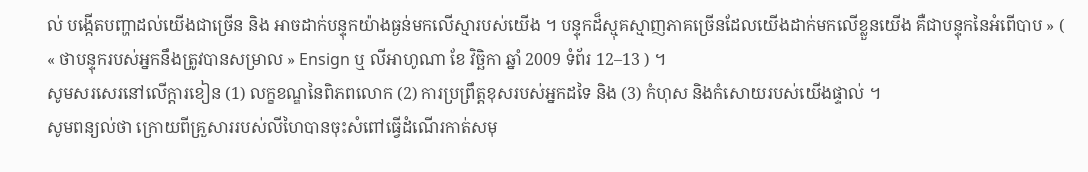ល់ បង្កើតបញ្ហាដល់យើងជាច្រើន និង អាចដាក់បន្ទុកយ៉ាងធ្ងន់មកលើស្មារបស់យើង ។ បន្ទុកដ៏ស្មុគស្មាញភាគច្រើនដែលយើងដាក់មកលើខ្លួនយើង គឺជាបន្ទុកនៃអំពើបាប » ( « ថាបន្ទុករបស់អ្នកនឹងត្រូវបានសម្រាល » Ensign ឬ លីអាហូណា ខែ វិច្ឆិកា ឆ្នាំ 2009 ទំព័រ 12–13 ) ។
សូមសរសេរនៅលើក្ដារខៀន (1) លក្ខខណ្ឌនៃពិភពលោក (2) ការប្រព្រឹត្តខុសរបស់អ្នកដទៃ និង (3) កំហុស និងកំសោយរបស់យើងផ្ទាល់ ។
សូមពន្យល់ថា ក្រោយពីគ្រួសាររបស់លីហៃបានចុះសំពៅធ្វើដំណើរកាត់សមុ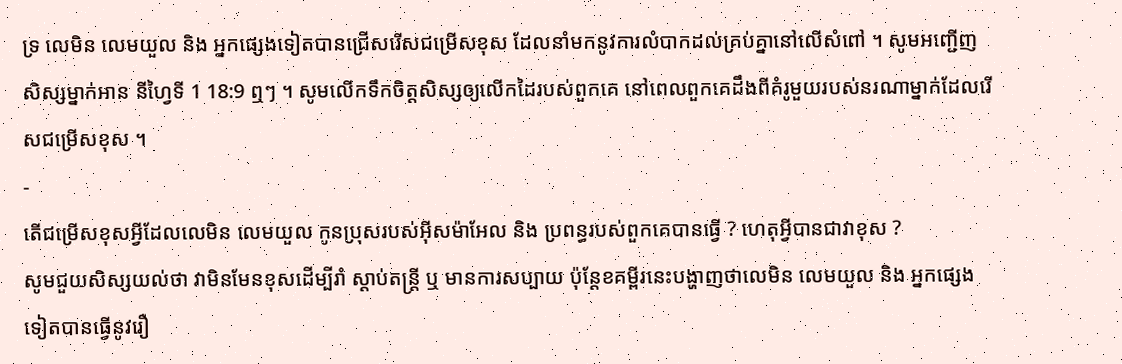ទ្រ លេមិន លេមយួល និង អ្នកផ្សេងទៀតបានជ្រើសរើសជម្រើសខុស ដែលនាំមកនូវការលំបាកដល់គ្រប់គ្នានៅលើសំពៅ ។ សូមអញ្ជើញសិស្សម្នាក់អាន នីហ្វៃទី 1 18:9 ឮៗ ។ សូមលើកទឹកចិត្តសិស្សឲ្យលើកដៃរបស់ពួកគេ នៅពេលពួកគេដឹងពីគំរូមួយរបស់នរណាម្នាក់ដែលរើសជម្រើសខុស ។
-
តើជម្រើសខុសអ្វីដែលលេមិន លេមយួល កូនប្រុសរបស់អ៊ីសម៉ាអែល និង ប្រពន្ធរបស់ពួកគេបានធ្វើ ? ហេតុអ្វីបានជាវាខុស ?
សូមជួយសិស្សយល់ថា វាមិនមែនខុសដើម្បីរាំ ស្ដាប់តន្ដ្រី ឬ មានការសប្បាយ ប៉ុន្ដែខគម្ពីរនេះបង្ហាញថាលេមិន លេមយួល និង អ្នកផ្សេងទៀតបានធ្វើនូវរឿ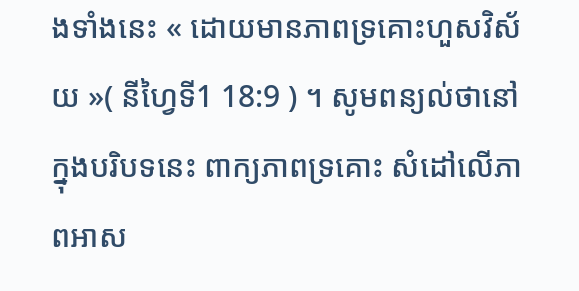ងទាំងនេះ « ដោយមានភាពទ្រគោះហួសវិស័យ »( នីហ្វៃទី1 18:9 ) ។ សូមពន្យល់ថានៅក្នុងបរិបទនេះ ពាក្យភាពទ្រគោះ សំដៅលើភាពអាស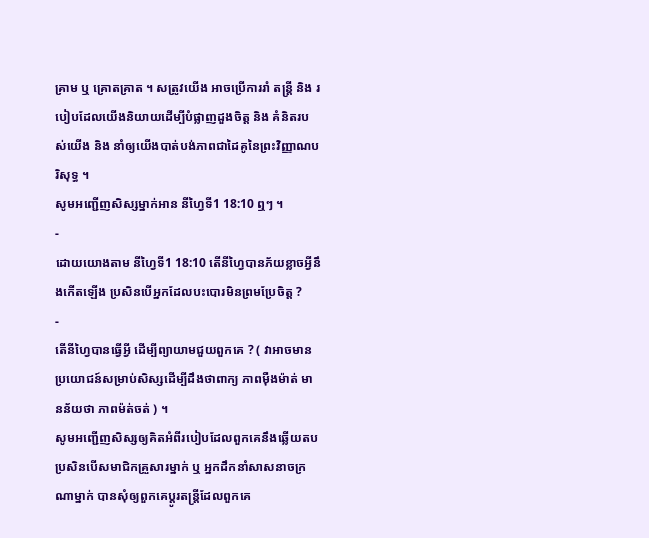គ្រាម ឬ គ្រោតគ្រាត ។ សត្រូវយើង អាចប្រើការរាំ តន្ដ្រី និង របៀបដែលយើងនិយាយដើម្បីបំផ្លាញដួងចិត្ត និង គំនិតរបស់យើង និង នាំឲ្យយើងបាត់បង់ភាពជាដៃគូនៃព្រះវិញ្ញាណបរិសុទ្ធ ។
សូមអញ្ជើញសិស្សម្នាក់អាន នីហ្វៃទី1 18:10 ឮៗ ។
-
ដោយយោងតាម នីហ្វៃទី1 18:10 តើនីហ្វៃបានភ័យខ្លាចអ្វីនឹងកើតឡើង ប្រសិនបើអ្នកដែលបះបោរមិនព្រមប្រែចិត្ត ?
-
តើនីហ្វៃបានធ្វើអ្វី ដើម្បីព្យាយាមជួយពួកគេ ? ( វាអាចមានប្រយោជន៍សម្រាប់សិស្សដើម្បីដឹងថាពាក្យ ភាពម៉ឺងម៉ាត់ មានន័យថា ភាពម៉ត់ចត់ ) ។
សូមអញ្ជើញសិស្សឲ្យគិតអំពីរបៀបដែលពួកគេនឹងឆ្លើយតប ប្រសិនបើសមាជិកគ្រួសារម្នាក់ ឬ អ្នកដឹកនាំសាសនាចក្រណាម្នាក់ បានសុំឲ្យពួកគេប្ដូរតន្ដ្រីដែលពួកគេ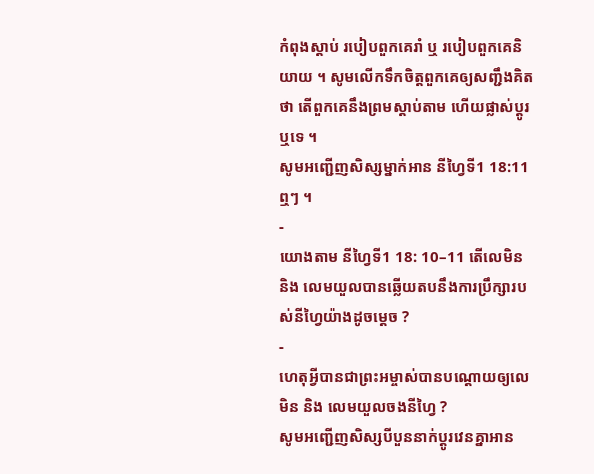កំពុងស្ដាប់ របៀបពួកគេរាំ ឬ របៀបពួកគេនិយាយ ។ សូមលើកទឹកចិត្តពួកគេឲ្យសញ្ជឹងគិតថា តើពួកគេនឹងព្រមស្ដាប់តាម ហើយផ្លាស់ប្ដូរឬទេ ។
សូមអញ្ជើញសិស្សម្នាក់អាន នីហ្វៃទី1 18:11 ឮៗ ។
-
យោងតាម នីហ្វៃទី1 18: 10–11 តើលេមិន និង លេមយួលបានឆ្លើយតបនឹងការប្រឹក្សារបស់នីហ្វៃយ៉ាងដូចម្ដេច ?
-
ហេតុអ្វីបានជាព្រះអម្ចាស់បានបណ្តោយឲ្យលេមិន និង លេមយួលចងនីហ្វៃ ?
សូមអញ្ជើញសិស្សបីបួននាក់ប្ដូរវេនគ្នាអាន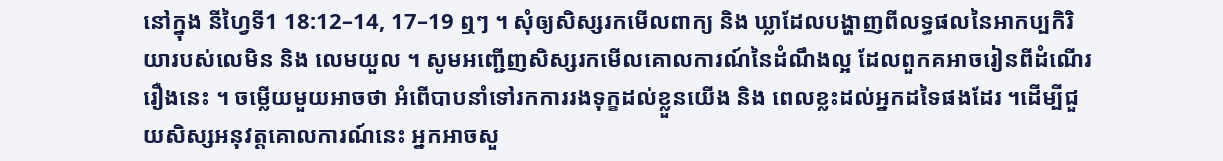នៅក្នុង នីហ្វៃទី1 18:12–14, 17–19 ឮៗ ។ សុំឲ្យសិស្សរកមើលពាក្យ និង ឃ្លាដែលបង្ហាញពីលទ្ធផលនៃអាកប្បកិរិយារបស់លេមិន និង លេមយួល ។ សូមអញ្ជើញសិស្សរកមើលគោលការណ៍នៃដំណឹងល្អ ដែលពួកគអាចរៀនពីដំណើររឿងនេះ ។ ចម្លើយមួយអាចថា អំពើបាបនាំទៅរកការរងទុក្ខដល់ខ្លួនយើង និង ពេលខ្លះដល់អ្នកដទៃផងដែរ ។ដើម្បីជួយសិស្សអនុវត្តគោលការណ៍នេះ អ្នកអាចសួ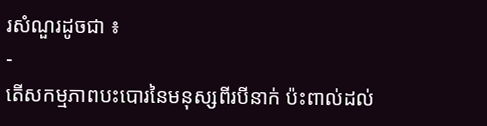រសំណួរដូចជា ៖
-
តើសកម្មភាពបះបោរនៃមនុស្សពីរបីនាក់ ប៉ះពាល់ដល់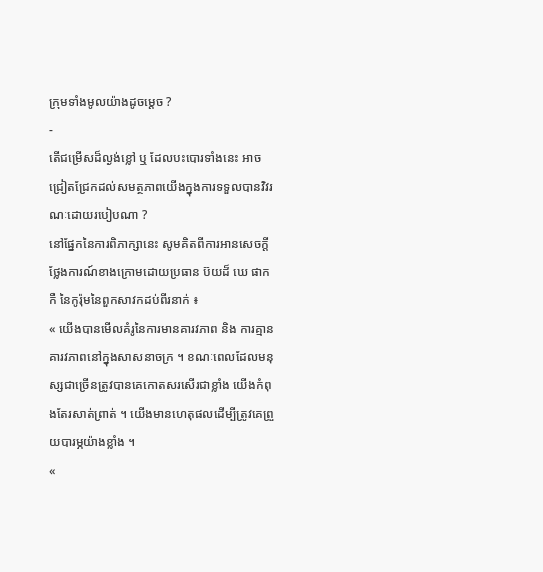ក្រុមទាំងមូលយ៉ាងដូចម្ដេច ?
-
តើជម្រើសដ៏ល្ងង់ខ្លៅ ឬ ដែលបះបោរទាំងនេះ អាចជ្រៀតជ្រែកដល់សមត្ថភាពយើងក្នុងការទទួលបានវិវរណៈដោយរបៀបណា ?
នៅផ្នែកនៃការពិភាក្សានេះ សូមគិតពីការអានសេចក្ដីថ្លែងការណ៍ខាងក្រោមដោយប្រធាន ប៊យដ៏ ឃេ ផាកកឺ នៃកូរ៉ុមនៃពួកសាវកដប់ពីរនាក់ ៖
« យើងបានមើលគំរូនៃការមានគារវភាព និង ការគ្មានគារវភាពនៅក្នុងសាសនាចក្រ ។ ខណៈពេលដែលមនុស្សជាច្រើនត្រូវបានគេកោតសរសើរជាខ្លាំង យើងកំពុងតែរសាត់ព្រាត់ ។ យើងមានហេតុផលដើម្បីត្រូវគេព្រួយបារម្ភយ៉ាងខ្លាំង ។
«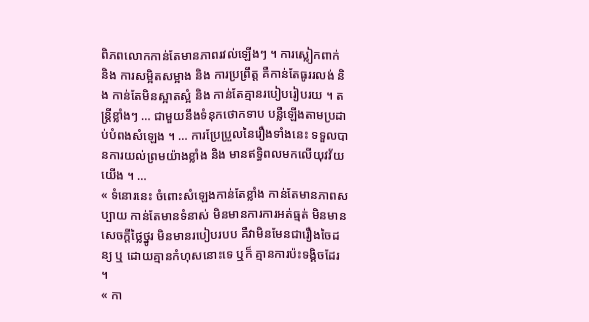ពិភពលោកកាន់តែមានភាពរវល់ឡើងៗ ។ ការស្លៀកពាក់ និង ការសម្អិតសម្អាង និង ការប្រព្រឹត្ត គឺកាន់តែធូររលង់ និង កាន់តែមិនស្អាតស្អំ និង កាន់តែគ្មានរបៀបរៀបរយ ។ តន្ដ្រីខ្លាំងៗ … ជាមួយនឹងទំនុកថោកទាប បន្លឺឡើងតាមប្រដាប់បំពងសំឡេង ។ … ការប្រែប្រួលនៃរឿងទាំងនេះ ទទួលបានការយល់ព្រមយ៉ាងខ្លាំង និង មានឥទ្ធិពលមកលើយុវវ័យយើង ។ …
« ទំនោរនេះ ចំពោះសំឡេងកាន់តែខ្លាំង កាន់តែមានភាពសប្បាយ កាន់តែមានទំនាស់ មិនមានការការអត់ធ្មត់ មិនមានសេចក្តីថ្លៃថ្នូរ មិនមានរបៀបរបប គឺវាមិនមែនជារឿងចៃដន្យ ឬ ដោយគ្មានកំហុសនោះទេ ឬក៏ គ្មានការប៉ះទង្គិចដែរ ។
« កា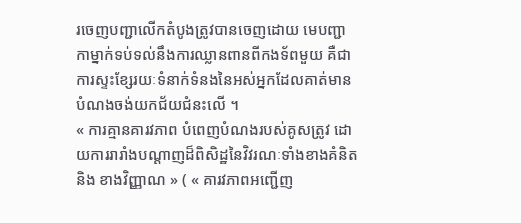រចេញបញ្ជាលើកតំបូងត្រូវបានចេញដោយ មេបញ្ជាកាម្នាក់ទប់ទល់នឹងការឈ្លានពានពីកងទ័ពមួយ គឺជាការស្ទះខ្សែរយៈទំនាក់ទំនងនៃអស់អ្នកដែលគាត់មានបំណងចង់យកជ័យជំនះលើ ។
« ការគ្មានគារវភាព បំពេញបំណងរបស់គូសត្រូវ ដោយការរារាំងបណ្ដាញដ៏ពិសិដ្ឋនៃវិវរណៈទាំងខាងគំនិត និង ខាងវិញ្ញាណ » ( « គារវភាពអញ្ជើញ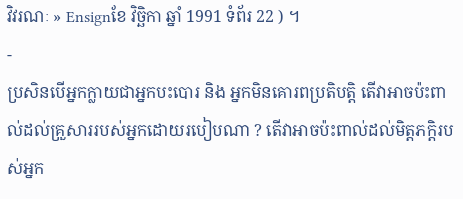វិវរណៈ » Ensignខែ វិច្ឆិកា ឆ្នាំ 1991 ទំព័រ 22 ) ។
-
ប្រសិនបើអ្នកក្លាយជាអ្នកបះបោរ និង អ្នកមិនគោរពប្រតិបត្តិ តើវាអាចប៉ះពាល់ដល់គ្រួសាររបស់អ្នកដោយរបៀបណា ? តើវាអាចប៉ះពាល់ដល់មិត្តភក្ដិរបស់អ្នក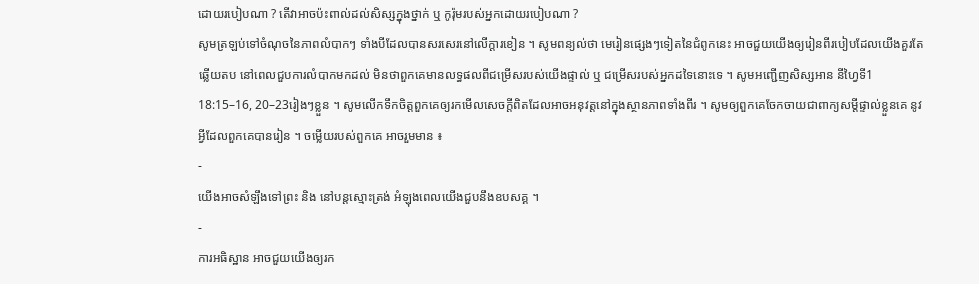ដោយរបៀបណា ? តើវាអាចប៉ះពាល់ដល់សិស្សក្នុងថ្នាក់ ឬ កូរ៉ុមរបស់អ្នកដោយរបៀបណា ?
សូមត្រឡប់ទៅចំណុចនៃភាពលំបាកៗ ទាំងបីដែលបានសរសេរនៅលើក្ដារខៀន ។ សូមពន្យល់ថា មេរៀនផ្សេងៗទៀតនៃជំពូកនេះ អាចជួយយើងឲ្យរៀនពីរបៀបដែលយើងគួរតែឆ្លើយតប នៅពេលជួបការលំបាកមកដល់ មិនថាពួកគេមានលទ្ធផលពីជម្រើសរបស់យើងផ្ទាល់ ឬ ជម្រើសរបស់អ្នកដទៃនោះទេ ។ សូមអញ្ជើញសិស្សអាន នីហ្វៃទី1 18:15–16, 20–23រៀងៗខ្លួន ។ សូមលើកទឹកចិត្តពួកគេឲ្យរកមើលសេចក្ដីពិតដែលអាចអនុវត្តនៅក្នុងស្ថានភាពទាំងពីរ ។ សូមឲ្យពួកគេចែកចាយជាពាក្យសម្ដីផ្ទាល់ខ្លួនគេ នូវអ្វីដែលពួកគេបានរៀន ។ ចម្លើយរបស់ពួកគេ អាចរួមមាន ៖
-
យើងអាចសំឡឹងទៅព្រះ និង នៅបន្ដស្មោះត្រង់ អំឡុងពេលយើងជួបនឹងឧបសគ្គ ។
-
ការអធិស្ឋាន អាចជួយយើងឲ្យរក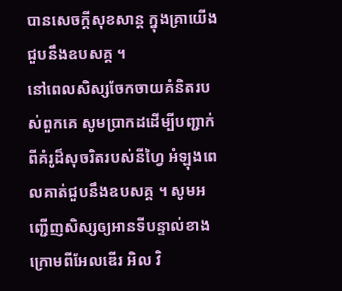បានសេចក្ដីសុខសាន្ដ ក្នុងគ្រាយើងជួបនឹងឧបសគ្គ ។
នៅពេលសិស្សចែកចាយគំនិតរបស់ពួកគេ សូមប្រាកដដើម្បីបញ្ជាក់ពីគំរូដ៏សុចរិតរបស់នីហ្វៃ អំឡុងពេលគាត់ជួបនឹងឧបសគ្គ ។ សូមអញ្ជើញសិស្សឲ្យអានទីបន្ទាល់ខាងក្រោមពីអែលឌើរ អិល វិ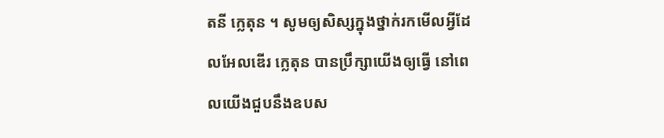តនី ក្លេតុន ។ សូមឲ្យសិស្សក្នុងថ្នាក់រកមើលអ្វីដែលអែលឌើរ ក្លេតុន បានប្រឹក្សាយើងឲ្យធ្វើ នៅពេលយើងជួបនឹងឧបស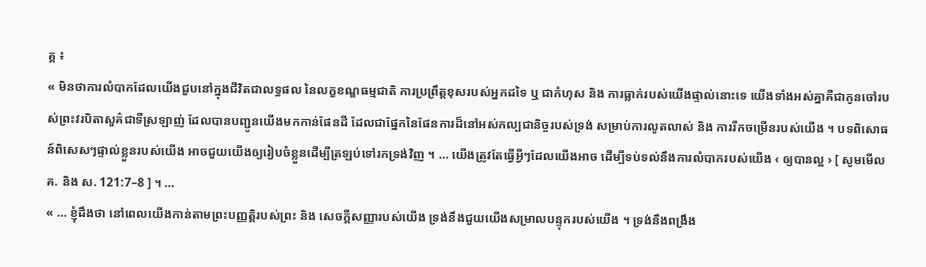គ្គ ៖
« មិនថាការលំបាកដែលយើងជួបនៅក្នុងជីវិតជាលទ្ធផល នៃលក្ខខណ្ឌធម្មជាតិ ការប្រព្រឹត្តខុសរបស់អ្នកដទៃ ឬ ជាកំហុស និង ការធ្លាក់របស់យើងផ្ទាល់នោះទេ យើងទាំងអស់គ្នាគឺជាកូនចៅរបស់ព្រះវរបិតាសួគ៌ជាទីស្រឡាញ់ ដែលបានបញ្ជូនយើងមកកាន់ផែនដី ដែលជាផ្នែកនៃផែនការដ៏នៅអស់កល្បជានិច្ចរបស់ទ្រង់ សម្រាប់ការលូតលាស់ និង ការរីកចម្រើនរបស់យើង ។ បទពិសោធន៍ពិសេសៗផ្ទាល់ខ្លួនរបស់យើង អាចជួយយើងឲ្យរៀបចំខ្លួនដើម្បីត្រឡប់ទៅរកទ្រង់វិញ ។ … យើងត្រូវតែធ្វើអ្វីៗដែលយើងអាច ដើម្បីទប់ទល់នឹងការលំបាករបស់យើង ‹ ឲ្យបានល្អ › [ សូមមើល គ. និង ស. 121:7–8 ] ។ …
« … ខ្ញុំដឹងថា នៅពេលយើងកាន់តាមព្រះបញ្ញត្តិរបស់ព្រះ និង សេចក្ដីសញ្ញារបស់យើង ទ្រង់នឹងជួយយើងសម្រាលបន្ទុករបស់យើង ។ ទ្រង់នឹងពង្រឹង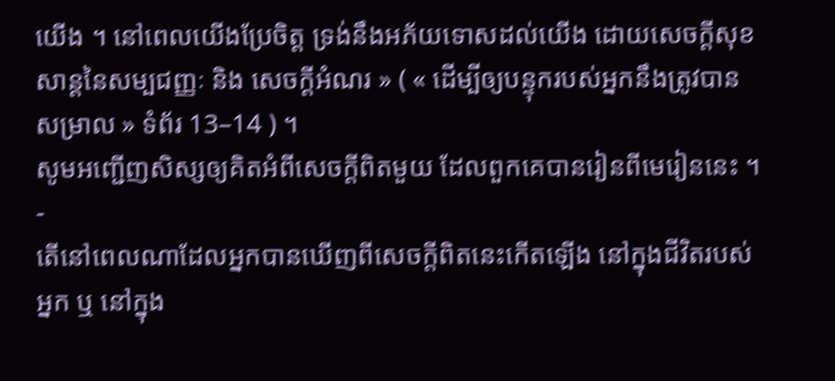យើង ។ នៅពេលយើងប្រែចិត្ត ទ្រង់នឹងអភ័យទោសដល់យើង ដោយសេចក្ដីសុខសាន្ដនៃសម្បជញ្ញៈ និង សេចក្ដីអំណរ » ( « ដើម្បីឲ្យបន្ទុករបស់អ្នកនឹងត្រូវបានសម្រាល » ទំព័រ 13–14 ) ។
សូមអញ្ជើញសិស្សឲ្យគិតអំពីសេចក្ដីពិតមួយ ដែលពួកគេបានរៀនពីមេរៀននេះ ។
-
តើនៅពេលណាដែលអ្នកបានឃើញពីសេចក្ដីពិតនេះកើតឡើង នៅក្នុងជីវិតរបស់អ្នក ឬ នៅក្នុង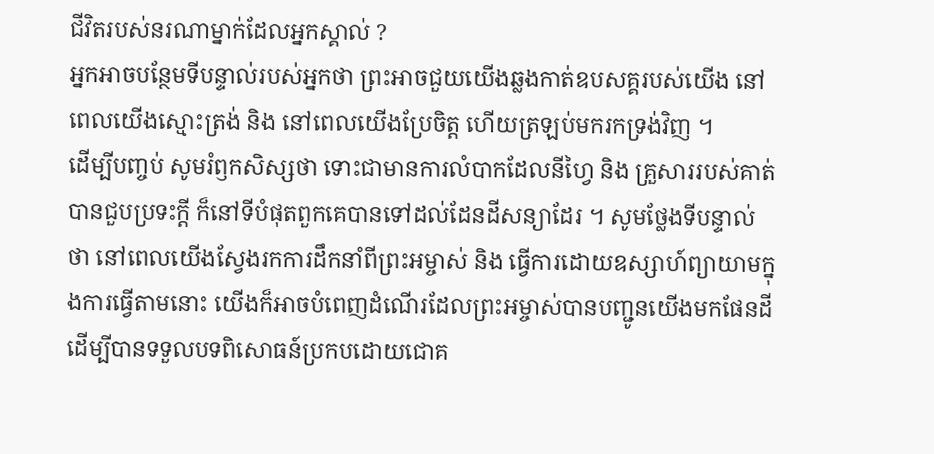ជីវិតរបស់នរណាម្នាក់ដែលអ្នកស្គាល់ ?
អ្នកអាចបន្ថែមទីបន្ទាល់របស់អ្នកថា ព្រះអាចជួយយើងឆ្លងកាត់ឧបសគ្គរបស់យើង នៅពេលយើងស្មោះត្រង់ និង នៅពេលយើងប្រែចិត្ត ហើយត្រឡប់មករកទ្រង់វិញ ។
ដើម្បីបញ្ចប់ សូមរំឭកសិស្សថា ទោះជាមានការលំបាកដែលនីហ្វៃ និង គ្រួសាររបស់គាត់បានជួបប្រទះក្តី ក៏នៅទីបំផុតពួកគេបានទៅដល់ដែនដីសន្យាដែរ ។ សូមថ្លែងទីបន្ទាល់ថា នៅពេលយើងស្វែងរកការដឹកនាំពីព្រះអម្ចាស់ និង ធ្វើការដោយឧស្សាហ៍ព្យាយាមក្នុងការធ្វើតាមនោះ យើងក៏អាចបំពេញដំណើរដែលព្រះអម្ចាស់បានបញ្ជូនយើងមកផែនដីដើម្បីបានទទួលបទពិសោធន៍ប្រកបដោយជោគ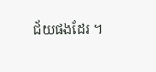ជ័យផងដែរ ។